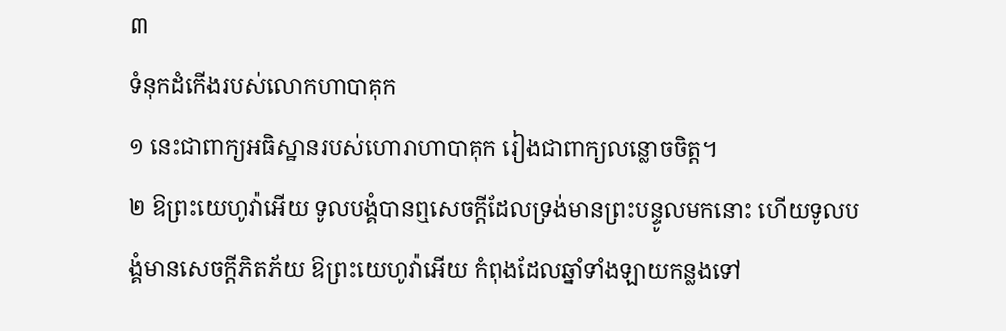៣
ទំនុកដំកើងរបស់លោកហាបាគុក
១ នេះជាពាក្យអធិស្ឋានរបស់ហោរាហាបាគុក រៀងជាពាក្យលន្លោចចិត្ត។
២ ឱព្រះយេហូវ៉ាអើយ ទូលបង្គំបានឮសេចក្តីដែលទ្រង់មានព្រះបន្ទូលមកនោះ ហើយទូលបង្គំមានសេចក្តីភិតភ័យ ឱព្រះយេហូវ៉ាអើយ កំពុងដែលឆ្នាំទាំងឡាយកន្លងទៅ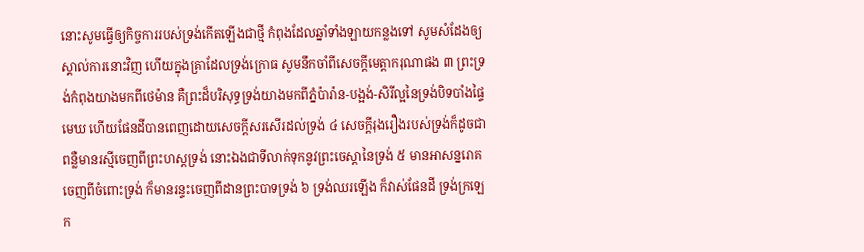នោះសូមធ្វើឲ្យកិច្ចការរបស់ទ្រង់កើតឡើងជាថ្មី កំពុងដែលឆ្នាំទាំងឡាយកន្លងទៅ សូមសំដែងឲ្យស្គាល់ការនោះវិញ ហើយក្នុងគ្រាដែលទ្រង់ក្រោធ សូមនឹកចាំពីសេចក្តីមេត្តាករុណាផង ៣ ព្រះទ្រង់កំពុងយាងមកពីថេម៉ាន គឺព្រះដ៏បរិសុទ្ធទ្រង់យាងមកពីភ្នំប៉ារ៉ាន-បង្អង់-សិរីល្អនៃទ្រង់បិទបាំងផ្ទៃមេឃ ហើយផែនដីបានពេញដោយសេចក្តីសរសើរដល់ទ្រង់ ៤ សេចក្តីរុងរឿងរបស់ទ្រង់ក៏ដូចជាពន្លឺមានរស្មីចេញពីព្រះហស្តទ្រង់ នោះឯងជាទីលាក់ទុកនូវព្រះចេស្តានៃទ្រង់ ៥ មានអាសន្នរោគចេញពីចំពោះទ្រង់ ក៏មានរន្ទះចេញពីដានព្រះបាទទ្រង់ ៦ ទ្រង់ឈរឡើង ក៏វាស់ផែនដី ទ្រង់ក្រឡេក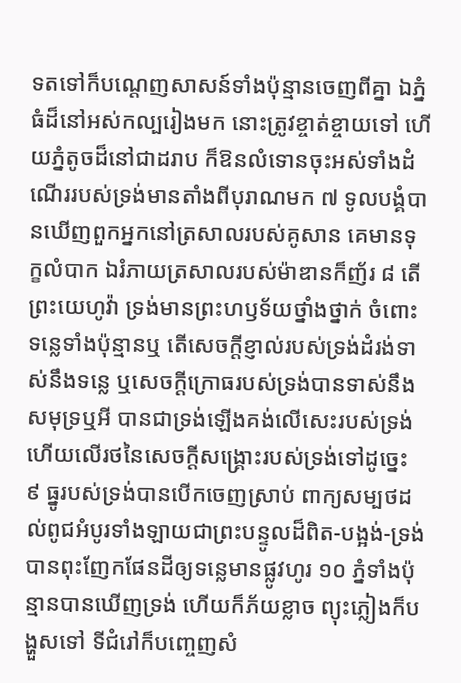ទតទៅក៏បណ្តេញសាសន៍ទាំងប៉ុន្មានចេញពីគ្នា ឯភ្នំធំដ៏នៅអស់កល្បរៀងមក នោះត្រូវខ្ចាត់ខ្ចាយទៅ ហើយភ្នំតូចដ៏នៅជាដរាប ក៏ឱនលំទោនចុះអស់ទាំងដំណើររបស់ទ្រង់មានតាំងពីបុរាណមក ៧ ទូលបង្គំបានឃើញពួកអ្នកនៅត្រសាលរបស់គូសាន គេមានទុក្ខលំបាក ឯរំភាយត្រសាលរបស់ម៉ាឌានក៏ញ័រ ៨ តើព្រះយេហូវ៉ា ទ្រង់មានព្រះហឫទ័យថ្នាំងថ្នាក់ ចំពោះទន្លេទាំងប៉ុន្មានឬ តើសេចក្តីខ្ញាល់របស់ទ្រង់ដំរង់ទាស់នឹងទន្លេ ឬសេចក្តីក្រោធរបស់ទ្រង់បានទាស់នឹងសមុទ្រឬអី បានជាទ្រង់ឡើងគង់លើសេះរបស់ទ្រង់ ហើយលើរថនៃសេចក្តីសង្គ្រោះរបស់ទ្រង់ទៅដូច្នេះ ៩ ធ្នូរបស់ទ្រង់បានបើកចេញស្រាប់ ពាក្យសម្បថដល់ពូជអំបូរទាំងឡាយជាព្រះបន្ទូលដ៏ពិត-បង្អង់-ទ្រង់បានពុះញែកផែនដីឲ្យទន្លេមានផ្លូវហូរ ១០ ភ្នំទាំងប៉ុន្មានបានឃើញទ្រង់ ហើយក៏ភ័យខ្លាច ព្យុះភ្លៀងក៏បង្ហួសទៅ ទីជំរៅក៏បញ្ចេញសំ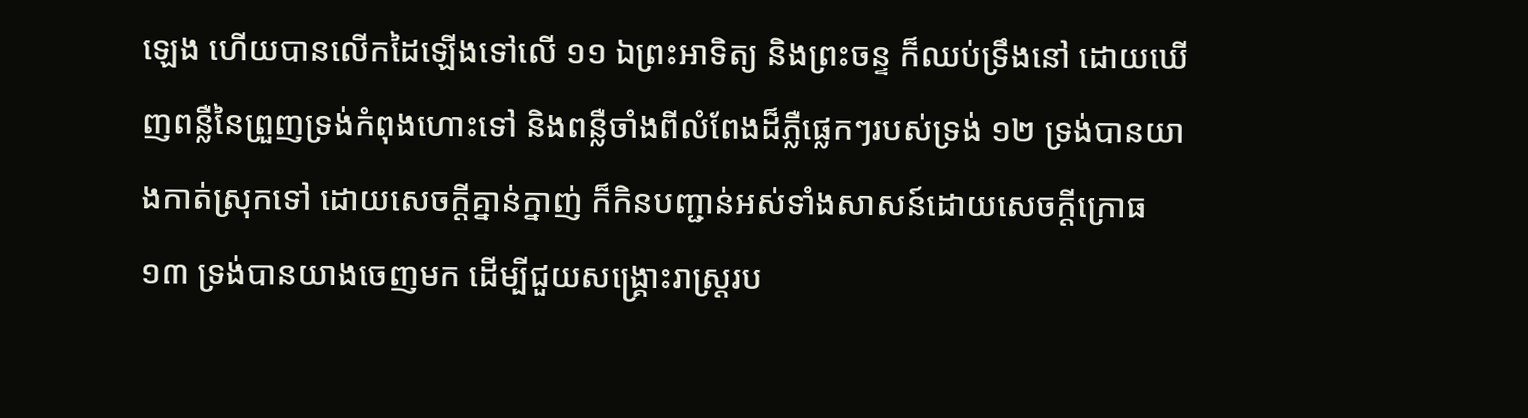ឡេង ហើយបានលើកដៃឡើងទៅលើ ១១ ឯព្រះអាទិត្យ និងព្រះចន្ទ ក៏ឈប់ទ្រឹងនៅ ដោយឃើញពន្លឺនៃព្រួញទ្រង់កំពុងហោះទៅ និងពន្លឺចាំងពីលំពែងដ៏ភ្លឺផ្លេកៗរបស់ទ្រង់ ១២ ទ្រង់បានយាងកាត់ស្រុកទៅ ដោយសេចក្តីគ្នាន់ក្នាញ់ ក៏កិនបញ្ជាន់អស់ទាំងសាសន៍ដោយសេចក្តីក្រោធ ១៣ ទ្រង់បានយាងចេញមក ដើម្បីជួយសង្គ្រោះរាស្ត្ររប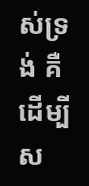ស់ទ្រង់ គឺដើម្បីស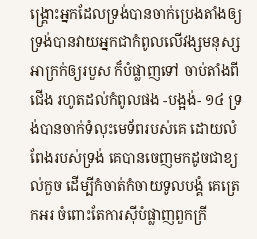ង្គ្រោះអ្នកដែលទ្រង់បានចាក់ប្រេងតាំងឲ្យ ទ្រង់បានវាយអ្នកជាកំពូលលើវង្សមនុស្សអាក្រក់ឲ្យរបួស ក៏បំផ្លាញទៅ ចាប់តាំងពីជើង រហូតដល់កំពូលផង -បង្អង់- ១៤ ទ្រង់បានចាក់ទំលុះមេទ័ពរបស់គេ ដោយលំពែងរបស់ទ្រង់ គេបានចេញមកដូចជាខ្យល់កួច ដើម្បីកំចាត់កំចាយទូលបង្គំ គេត្រេកអរ ចំពោះតែការស៊ីបំផ្លាញពួកក្រី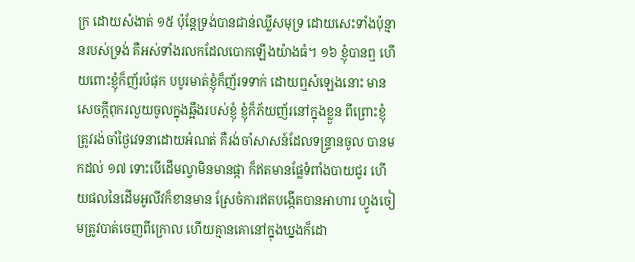ក្រ ដោយសំងាត់ ១៥ ប៉ុន្តែទ្រង់បានជាន់ឈ្លីសមុទ្រ ដោយសេះទាំងប៉ុន្មានរបស់ទ្រង់ គឺអស់ទាំងរលកដែលបោកឡើងយ៉ាងធំ។ ១៦ ខ្ញុំបានឮ ហើយពោះខ្ញុំក៏ញ័រប៉ផុក បបូរមាត់ខ្ញុំក៏ញ័រទទាក់ ដោយឮសំឡេងនោះ មានសេចក្តីពុករលួយចូលក្នុងឆ្អឹងរបស់ខ្ញុំ ខ្ញុំក៏ភ័យញ័រនៅក្នុងខ្លួន ពីព្រោះខ្ញុំត្រូវរង់ចាំថ្ងៃវេទនាដោយអំណត់ គឺរង់ចាំសាសន៍ដែលទន្ទ្រានចូល បានមកដល់ ១៧ ទោះបើដើមល្វាមិនមានផ្កា ក៏ឥតមានផ្លែទំពាំងបាយជូរ ហើយផលនៃដើមអូលីវក៏ខានមាន ស្រែចំការឥតបង្កើតបានអាហារ ហ្វូងចៀមត្រូវបាត់ចេញពីក្រោល ហើយគ្មានគោនៅក្នុងឃ្នងក៏ដោ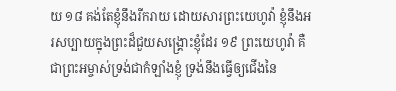យ ១៨ គង់តែខ្ញុំនឹងរីករាយ ដោយសារព្រះយេហូវ៉ា ខ្ញុំនឹងអរសប្បាយក្នុងព្រះដ៏ជួយសង្គ្រោះខ្ញុំដែរ ១៩ ព្រះយេហូវ៉ា គឺជាព្រះអម្ចាស់ទ្រង់ជាកំឡាំងខ្ញុំ ទ្រង់នឹងធ្វើឲ្យជើងនៃ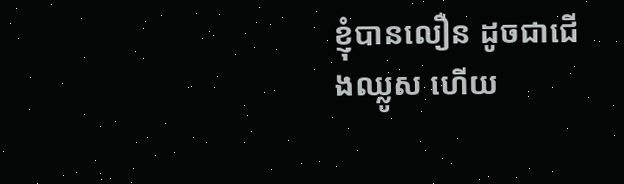ខ្ញុំបានលឿន ដូចជាជើងឈ្លូស ហើយ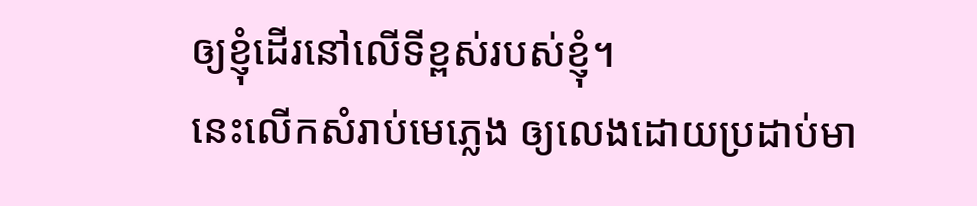ឲ្យខ្ញុំដើរនៅលើទីខ្ពស់របស់ខ្ញុំ។
នេះលើកសំរាប់មេភ្លេង ឲ្យលេងដោយប្រដាប់មា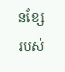នខ្សែរបស់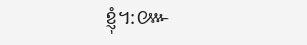ខ្ញុំ។:៚